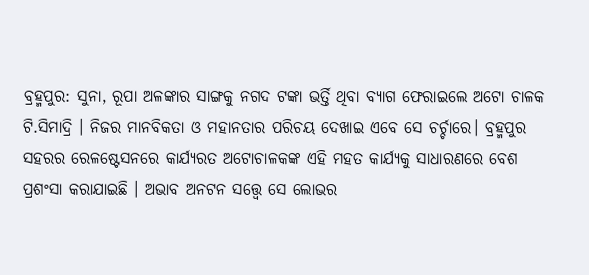ବ୍ରହ୍ମପୁର: ସୁନା, ରୂପା ଅଳଙ୍କାର ସାଙ୍ଗକୁ ନଗଦ ଟଙ୍କା ଭର୍ତ୍ତି ଥିବା ବ୍ୟାଗ ଫେରାଇଲେ ଅଟୋ ଚାଳକ ଟି.ସିମାଦ୍ରି । ନିଜର ମାନବିକତା ଓ ମହାନତାର ପରିଚୟ ଦେଖାଇ ଏବେ ସେ ଚର୍ଚ୍ଚାରେ। ବ୍ରହ୍ମପୁର ସହରର ରେଳଷ୍ଟେସନରେ କାର୍ଯ୍ୟରତ ଅଟୋଚାଳକଙ୍କ ଏହି ମହତ କାର୍ଯ୍ୟକୁ ସାଧାରଣରେ ବେଶ ପ୍ରଶଂସା କରାଯାଇଛି । ଅଭାବ ଅନଟନ ସତ୍ତ୍ବେ ସେ ଲୋଭର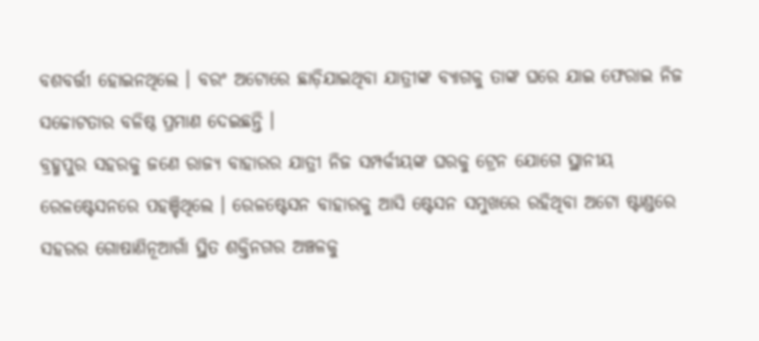ବଶବର୍ତ୍ତୀ ହୋଇନଥିଲେ । ବରଂ ଅଟୋରେ ଛାଡ଼ିଯାଇଥିବା ଯାତ୍ରୀଙ୍କ ବ୍ୟାଗକୁ ତାଙ୍କ ଘରେ ଯାଇ ଫେରାଇ ନିଜ ସଚ୍ଚୋଟତାର ବଳିଷ୍ଠ ପ୍ରମାଣ ଦେଇଛନ୍ତି ।
ବ୍ରହ୍ମପୁର ସହରକୁ ଜଣେ ରାଜ୍ୟ ବାହାରର ଯାତ୍ରୀ ନିଜ ସମ୍ପର୍କୀୟଙ୍କ ଘରକୁ ଟ୍ରେନ ଯୋଗେ ସ୍ଥାନୀୟ ରେଳଷ୍ଟେସନରେ ପହଞ୍ଚିଥିଲେ । ରେଳଷ୍ଟେସନ ବାହାରକୁ ଆସି ଷ୍ଟେସନ ସମୁଖରେ ରହିଥିବା ଅଟୋ ଷ୍ଟାଣ୍ଡରେ ସହରର ଗୋଷାଣିନୂଆଗାଁ ସ୍ଥିତ ଶକ୍ତିନଗର ଅଞ୍ଚଳକୁ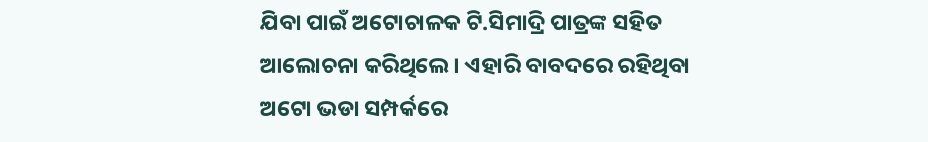ଯିବା ପାଇଁ ଅଟୋଚାଳକ ଟି.ସିମାଦ୍ରି ପାତ୍ରଙ୍କ ସହିତ ଆଲୋଚନା କରିଥିଲେ । ଏହାରି ବାବଦରେ ରହିଥିବା ଅଟୋ ଭଡା ସମ୍ପର୍କରେ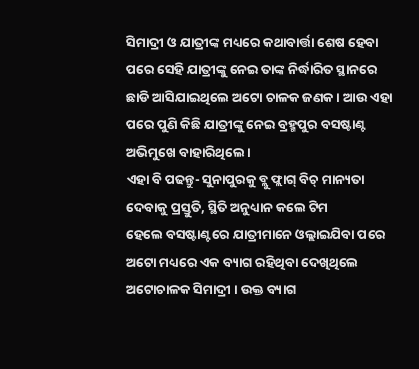ସିମାଦ୍ରୀ ଓ ଯାତ୍ରୀଙ୍କ ମଧ୍ୟରେ କଥାବାର୍ତ୍ତା ଶେଷ ହେବା ପରେ ସେହି ଯାତ୍ରୀଙ୍କୁ ନେଇ ତାଙ୍କ ନିର୍ଦ୍ଧାରିତ ସ୍ଥାନରେ ଛାଡି ଆସିଯାଇଥିଲେ ଅଟୋ ଚାଳକ ଜଣକ । ଆଉ ଏହା ପରେ ପୁଣି କିଛି ଯାତ୍ରୀଙ୍କୁ ନେଇ ବ୍ରହ୍ମପୁର ବସଷ୍ଟାଣ୍ଟ ଅଭିମୁଖେ ବାହାରିଥିଲେ।
ଏହା ବି ପଢନ୍ତୁ- ସୁନାପୁରକୁ ବ୍ଲୁ ଫ୍ଲାଗ୍ ବିଚ୍ ମାନ୍ୟତା ଦେବାକୁ ପ୍ରସ୍ତୁତି, ସ୍ଥିତି ଅନୁଧ୍ୟାନ କଲେ ଟିମ
ହେଲେ ବସଷ୍ଟାଣ୍ଟରେ ଯାତ୍ରୀମାନେ ଓଲ୍ଲାଇଯିବା ପରେ ଅଟୋ ମଧ୍ୟରେ ଏକ ବ୍ୟାଗ ରହିଥିବା ଦେଖିଥିଲେ ଅଟୋଚାଳକ ସିମାଦ୍ରୀ । ଉକ୍ତ ବ୍ୟାଗ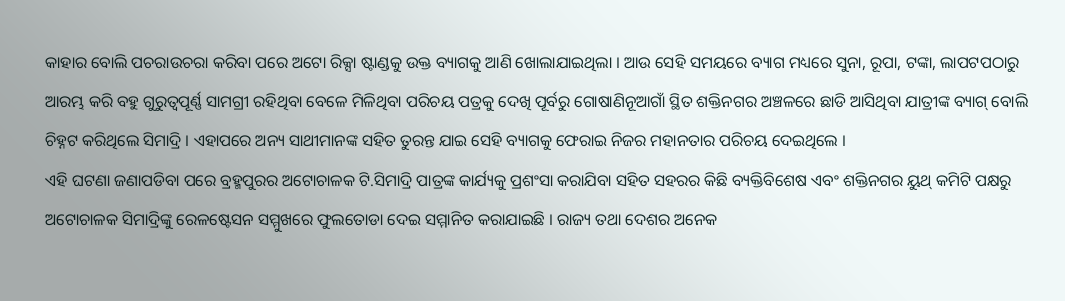କାହାର ବୋଲି ପଚରାଉଚରା କରିବା ପରେ ଅଟୋ ରିକ୍ସା ଷ୍ଟାଣ୍ଡକୁ ଉକ୍ତ ବ୍ୟାଗକୁ ଆଣି ଖୋଲାଯାଇଥିଲା । ଆଉ ସେହି ସମୟରେ ବ୍ୟାଗ ମଧ୍ୟରେ ସୁନା, ରୂପା, ଟଙ୍କା, ଲାପଟପଠାରୁ ଆରମ୍ଭ କରି ବହୁ ଗୁରୁତ୍ବପୂର୍ଣ୍ଣ ସାମଗ୍ରୀ ରହିଥିବା ବେଳେ ମିଳିଥିବା ପରିଚୟ ପତ୍ରକୁ ଦେଖି ପୂର୍ବରୁ ଗୋଷାଣିନୂଆଗାଁ ସ୍ଥିତ ଶକ୍ତିନଗର ଅଞ୍ଚଳରେ ଛାଡି ଆସିଥିବା ଯାତ୍ରୀଙ୍କ ବ୍ୟାଗ୍ ବୋଲି ଚିହ୍ନଟ କରିଥିଲେ ସିମାଦ୍ରି । ଏହାପରେ ଅନ୍ୟ ସାଥୀମାନଙ୍କ ସହିତ ତୁରନ୍ତ ଯାଇ ସେହି ବ୍ୟାଗକୁ ଫେରାଇ ନିଜର ମହାନତାର ପରିଚୟ ଦେଇଥିଲେ ।
ଏହି ଘଟଣା ଜଣାପଡିବା ପରେ ବ୍ରହ୍ମପୁରର ଅଟୋଚାଳକ ଟି.ସିମାଦ୍ରି ପାତ୍ରଙ୍କ କାର୍ଯ୍ୟକୁ ପ୍ରଶଂସା କରାଯିବା ସହିତ ସହରର କିଛି ବ୍ୟକ୍ତିବିଶେଷ ଏବଂ ଶକ୍ତିନଗର ୟୁଥ୍ କମିଟି ପକ୍ଷରୁ ଅଟୋଚାଳକ ସିମାଦ୍ରିଙ୍କୁ ରେଳଷ୍ଟେସନ ସମ୍ମୁଖରେ ଫୁଲତୋଡା ଦେଇ ସମ୍ମାନିତ କରାଯାଇଛି । ରାଜ୍ୟ ତଥା ଦେଶର ଅନେକ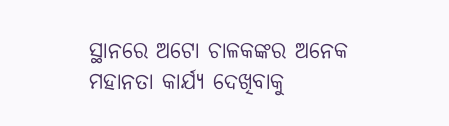ସ୍ଥାନରେ ଅଟୋ ଚାଳକଙ୍କର ଅନେକ ମହାନତା କାର୍ଯ୍ୟ ଦେଖିବାକୁ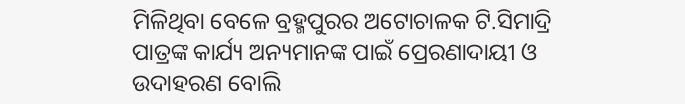ମିଳିଥିବା ବେଳେ ବ୍ରହ୍ମପୁରର ଅଟୋଚାଳକ ଟି.ସିମାଦ୍ରି ପାତ୍ରଙ୍କ କାର୍ଯ୍ୟ ଅନ୍ୟମାନଙ୍କ ପାଇଁ ପ୍ରେରଣାଦାୟୀ ଓ ଉଦାହରଣ ବୋଲି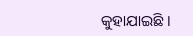କୁହାଯାଇଛି ।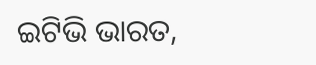ଇଟିଭି ଭାରତ,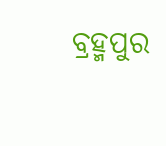ବ୍ରହ୍ମପୁର